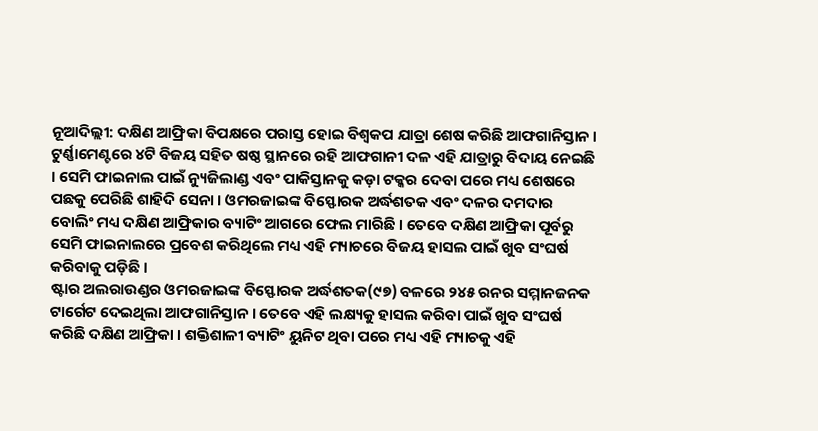ନୂଆଦିଲ୍ଲୀ: ଦକ୍ଷିଣ ଆଫ୍ରିକା ବିପକ୍ଷରେ ପରାସ୍ତ ହୋଇ ବିଶ୍ୱକପ ଯାତ୍ରା ଶେଷ କରିଛି ଆଫଗାନିସ୍ତାନ । ଟୁର୍ଣ୍ଣାମେଣ୍ଟରେ ୪ଟି ବିଜୟ ସହିତ ଷଷ୍ଠ ସ୍ଥାନରେ ରହି ଆଫଗାନୀ ଦଳ ଏହି ଯାତ୍ରାରୁ ବିଦାୟ ନେଇଛି । ସେମି ଫାଇନାଲ ପାଇଁ ନ୍ୟୁଜିଲାଣ୍ଡ ଏବଂ ପାକିସ୍ତାନକୁ କଡ଼ା ଟକ୍କର ଦେବା ପରେ ମଧ୍ୟ ଶେଷରେ ପଛକୁ ପେରିଛି ଶାହିଦି ସେନା । ଓମରଜାଇଙ୍କ ବିସ୍ଫୋରକ ଅର୍ଦ୍ଧଶତକ ଏବଂ ଦଳର ଦମଦାର ବୋଲିଂ ମଧ୍ୟ ଦକ୍ଷିଣ ଆଫ୍ରିକାର ବ୍ୟାଟିଂ ଆଗରେ ଫେଲ ମାରିଛି । ତେବେ ଦକ୍ଷିଣ ଆଫ୍ରିକା ପୂର୍ବରୁ ସେମି ଫାଇନାଲରେ ପ୍ରବେଶ କରିଥିଲେ ମଧ୍ୟ ଏହି ମ୍ୟାଚରେ ବିଜୟ ହାସଲ ପାଇଁ ଖୁବ ସଂଘର୍ଷ କରିବାକୁ ପଡ଼ିଛି ।
ଷ୍ଟାର ଅଲରାଉଣ୍ଡର ଓମରଜାଇଙ୍କ ବିସ୍ଫୋରକ ଅର୍ଦ୍ଧଶତକ(୯୭) ବଳରେ ୨୪୫ ରନର ସମ୍ମାନଜନକ ଟାର୍ଗେଟ ଦେଇଥିଲା ଆଫଗାନିସ୍ତାନ । ତେବେ ଏହି ଲକ୍ଷ୍ୟକୁ ହାସଲ କରିବା ପାଇଁ ଖୁବ ସଂଘର୍ଷ କରିଛି ଦକ୍ଷିଣ ଆଫ୍ରିକା । ଶକ୍ତିଶାଳୀ ବ୍ୟାଟିଂ ୟୁନିଟ ଥିବା ପରେ ମଧ୍ୟ ଏହି ମ୍ୟାଚକୁ ଏହି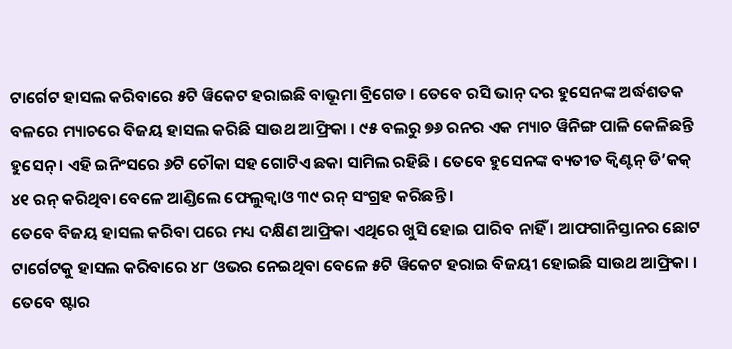ଟାର୍ଗେଟ ହାସଲ କରିବାରେ ୫ଟି ୱିକେଟ ହରାଇଛି ବାଭୂମା ବ୍ରିଗେଡ । ତେବେ ରସି ଭାନ୍ ଦର ହୁସେନଙ୍କ ଅର୍ଦ୍ଧଶତକ ବଳରେ ମ୍ୟାଚରେ ବିଜୟ ହାସଲ କରିଛି ସାଉଥ ଆଫ୍ରିକା । ୯୫ ବଲରୁ ୭୬ ରନର ଏକ ମ୍ୟାଚ ୱିନିଙ୍ଗ ପାଳି କେଳିଛନ୍ତି ହୁସେନ୍ । ଏହି ଇନିଂସରେ ୬ଟି ଚୌକା ସହ ଗୋଟିଏ ଛକା ସାମିଲ ରହିଛି । ତେବେ ହୁସେନଙ୍କ ବ୍ୟତୀତ କ୍ୱିଣ୍ଟନ୍ ଡି’କକ୍ ୪୧ ରନ୍ କରିଥିବା ବେଳେ ଆଣ୍ଡିଲେ ଫେଲୁକ୍ୱାଓ ୩୯ ରନ୍ ସଂଗ୍ରହ କରିଛନ୍ତି ।
ତେବେ ବିଜୟ ହାସଲ କରିବା ପରେ ମଧ୍ୟ ଦକ୍ଷିଣ ଆଫ୍ରିକା ଏଥିରେ ଖୁସି ହୋଇ ପାରିବ ନାହିଁ । ଆଫଗାନିସ୍ତାନର ଛୋଟ ଟାର୍ଗେଟକୁ ହାସଲ କରିବାରେ ୪୮ ଓଭର ନେଇଥିବା ବେଳେ ୫ଟି ୱିକେଟ ହରାଇ ବିଜୟୀ ହୋଇଛି ସାଉଥ ଆଫ୍ରିକା । ତେବେ ଷ୍ଟାର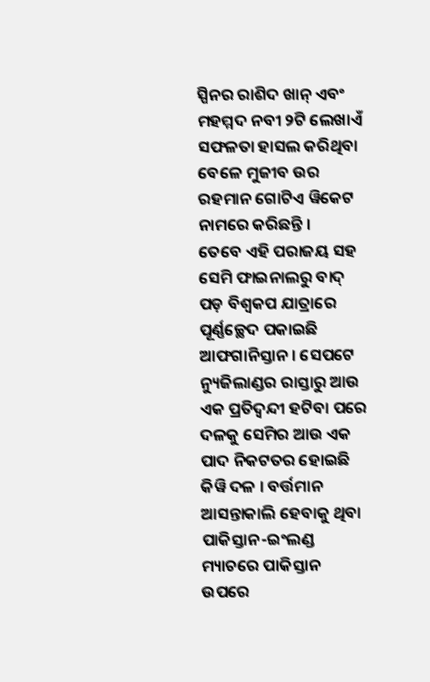ସ୍ପିନର ରାଶିଦ ଖାନ୍ ଏବଂ ମହମ୍ମଦ ନବୀ ୨ଟି ଲେଖାଏଁ ସଫଳତା ହାସଲ କରିଥିବା ବେଳେ ମୁଜୀବ ଉର ରହମାନ ଗୋଟିଏ ୱିକେଟ ନାମରେ କରିଛନ୍ତି ।
ତେବେ ଏହି ପରାଜୟ ସହ ସେମି ଫାଇନାଲରୁ ବାଦ୍ ପଡ଼ ବିଶ୍ୱକପ ଯାତ୍ରାରେ ପୂର୍ଣ୍ଣଚ୍ଛେଦ ପକାଇଛି ଆଫଗାନିସ୍ତାନ । ସେପଟେ ନ୍ୟୁଜିଲାଣ୍ଡର ରାସ୍ତାରୁ ଆଉ ଏକ ପ୍ରତିଦ୍ୱନ୍ଦୀ ହଟିବା ପରେ ଦଳକୁ ସେମିର ଆଉ ଏକ ପାଦ ନିକଟତର ହୋଇଛି କିୱି ଦଳ । ବର୍ତ୍ତମାନ ଆସନ୍ତାକାଲି ହେବାକୁ ଥିବା ପାକିସ୍ତାନ-ଇଂଲଣ୍ଡ ମ୍ୟାଚରେ ପାକିସ୍ତାନ ଉପରେ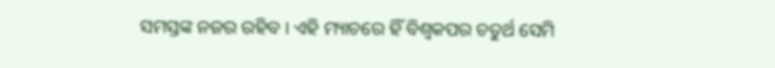ସମସ୍ତଙ୍କ ନଜର ରହିବ । ଏହି ମ୍ୟାଚରେ ହିଁ ବିଶ୍ୱକପର ଚତୁର୍ଥ ସେମି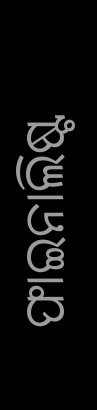ଫାଇନାଲିଷ୍ଟ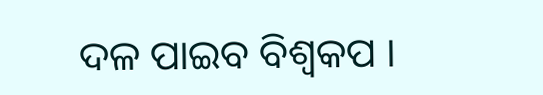ଦଳ ପାଇବ ବିଶ୍ୱକପ ।